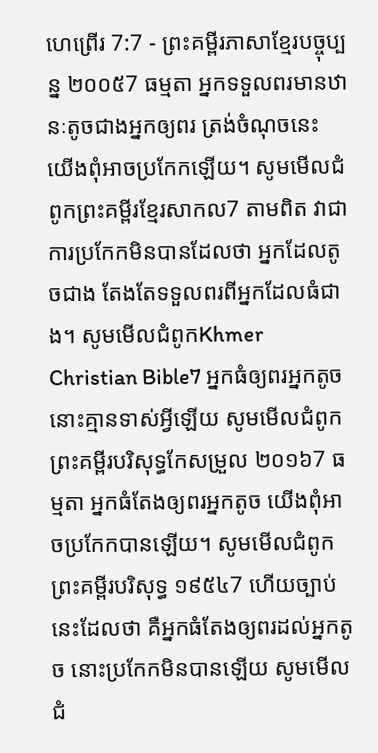ហេព្រើរ 7:7 - ព្រះគម្ពីរភាសាខ្មែរបច្ចុប្បន្ន ២០០៥7 ធម្មតា អ្នកទទួលពរមានឋានៈតូចជាងអ្នកឲ្យពរ ត្រង់ចំណុចនេះ យើងពុំអាចប្រកែកឡើយ។ សូមមើលជំពូកព្រះគម្ពីរខ្មែរសាកល7 តាមពិត វាជាការប្រកែកមិនបានដែលថា អ្នកដែលតូចជាង តែងតែទទួលពរពីអ្នកដែលធំជាង។ សូមមើលជំពូកKhmer Christian Bible7 អ្នកធំឲ្យពរអ្នកតូច នោះគ្មានទាស់អ្វីឡើយ សូមមើលជំពូកព្រះគម្ពីរបរិសុទ្ធកែសម្រួល ២០១៦7 ធម្មតា អ្នកធំតែងឲ្យពរអ្នកតូច យើងពុំអាចប្រកែកបានឡើយ។ សូមមើលជំពូកព្រះគម្ពីរបរិសុទ្ធ ១៩៥៤7 ហើយច្បាប់នេះដែលថា គឺអ្នកធំតែងឲ្យពរដល់អ្នកតូច នោះប្រកែកមិនបានឡើយ សូមមើលជំ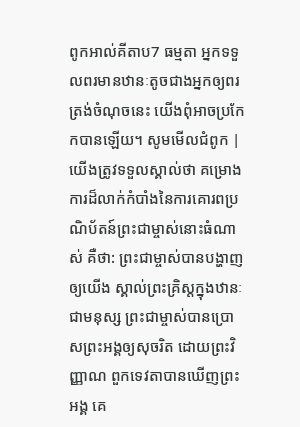ពូកអាល់គីតាប7 ធម្មតា អ្នកទទួលពរមានឋានៈតូចជាងអ្នកឲ្យពរ ត្រង់ចំណុចនេះ យើងពុំអាចប្រកែកបានឡើយ។ សូមមើលជំពូក |
យើងត្រូវទទួលស្គាល់ថា គម្រោងការដ៏លាក់កំបាំងនៃការគោរពប្រណិប័តន៍ព្រះជាម្ចាស់នោះធំណាស់ គឺថា: ព្រះជាម្ចាស់បានបង្ហាញឲ្យយើង ស្គាល់ព្រះគ្រិស្តក្នុងឋានៈជាមនុស្ស ព្រះជាម្ចាស់បានប្រោសព្រះអង្គឲ្យសុចរិត ដោយព្រះវិញ្ញាណ ពួកទេវតាបានឃើញព្រះអង្គ គេ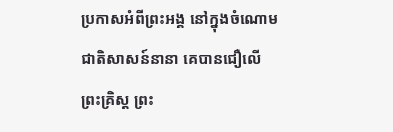ប្រកាសអំពីព្រះអង្គ នៅក្នុងចំណោមជាតិសាសន៍នានា គេបានជឿលើព្រះគ្រិស្ត ព្រះ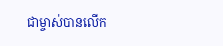ជាម្ចាស់បានលើក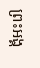ព្រះអង្គ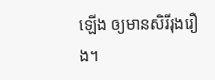ឡើង ឲ្យមានសិរីរុងរឿង។